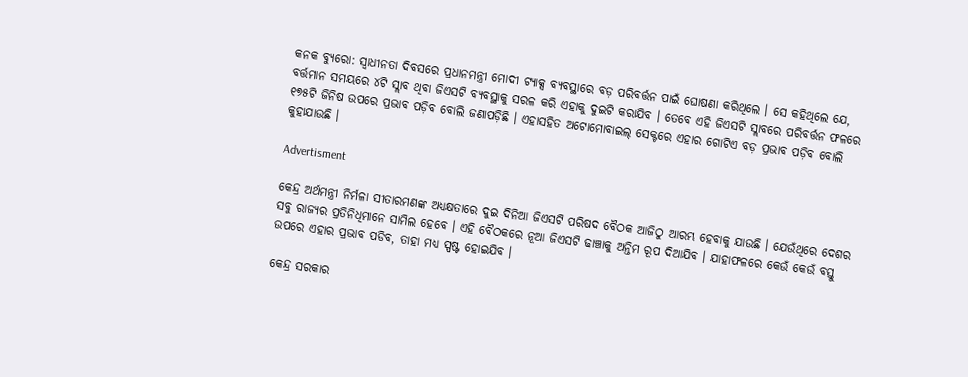କନକ ବ୍ୟୁରୋ: ସ୍ୱାଧୀନତା ଦିବସରେ ପ୍ରଧାନମନ୍ତ୍ରୀ ମୋଦୀ ଟ୍ୟାକ୍ସ ବ୍ୟବସ୍ଥାରେ ବଡ଼ ପରିବର୍ତ୍ତନ ପାଇଁ ଘୋଷଣା କରିଥିଲେ । ସେ କହିଥିଲେ ଯେ, ବର୍ତ୍ତମାନ ସମୟରେ ୪ଟି ସ୍ଲାବ ଥିବା ଜିଏସଟି ବ୍ୟବସ୍ଥାକୁ ସରଳ କରି ଏହାକୁ ଦୁଇଟି କରାଯିବ । ତେବେ ଏହି ଜିଏସଟି ସ୍ଲାବରେ ପରିବର୍ତ୍ତନ ଫଳରେ ୧୭୫ଟି ଜିନିଷ ଉପରେ ପ୍ରଭାବ ପଡ଼ିବ ବୋଲି ଜଣାପଡ଼ିଛି । ଏହାସହିତ ଅଟୋମୋବାଇଲ୍ ସେକ୍ଟରେ ଏହାର ଗୋଟିଏ ବଡ଼ ପ୍ରଭାବ ପଡ଼ିବ ବୋଲି କୁହାଯାଉଛି ।

Advertisment

କେନ୍ଦ୍ର ଅର୍ଥମନ୍ତ୍ରୀ ନିର୍ମଳା ସୀତାରମଣଙ୍କ ଅଧ୍ୟକ୍ଷତାରେ ଦୁଇ ଦିନିଆ ଜିଏସଟି ପରିଷଦ ବୈଠକ ଆଜିଠୁ ଆରମ୍ଭ ହେବାକୁ ଯାଉଛି । ଯେଉଁଥିରେ ଦେଶର ସବୁ ରାଜ୍ୟର ପ୍ରତିନିଧିମାନେ ସାମିଲ ହେବେ । ଏହି ବୈଠକରେ ନୂଆ ଜିଏସଟି ଢାଞ୍ଚାକୁ ଅନ୍ତିମ ରୂପ ଦିଆଯିବ । ଯାହାଫଳରେ କେଉଁ କେଉଁ ବସ୍ତୁ ଉପରେ ଏହାର ପ୍ରଭାବ ପଡିବ, ତାହା ମଧ୍ୟ ସ୍ପଷ୍ଟ ହୋଇଯିବ ।

କେନ୍ଦ୍ର ସରକାର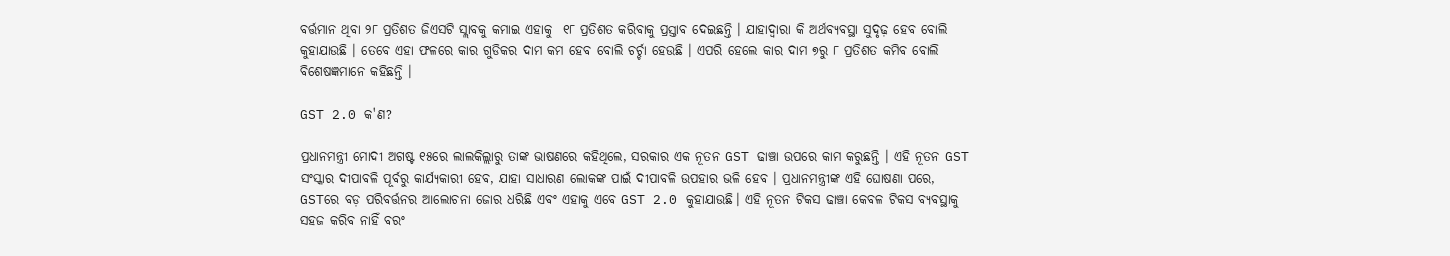ବର୍ତ୍ତମାନ ଥିବା ୨୮ ପ୍ରତିଶତ ଜିଏସଟି ସ୍ଲାବକୁ କମାଇ ଏହାକୁ  ୧୮ ପ୍ରତିଶତ କରିବାକୁ ପ୍ରସ୍ତାବ ଦେଇଛନ୍ତି । ଯାହାଦ୍ୱାରା କି ଅର୍ଥବ୍ୟବସ୍ଥା ସୁଦୃଢ଼ ହେବ ବୋଲି କୁହାଯାଉଛି । ତେବେ ଏହା ଫଳରେ କାର ଗୁଡିକର ଦାମ କମ ହେବ ବୋଲି ଚର୍ଚ୍ଚା ହେଉଛି । ଏପରି ହେଲେ କାର ଦାମ ୭ରୁ ୮ ପ୍ରତିଶତ କମିବ ବୋଲି ବିଶେଷଜ୍ଞମାନେ କହିଛନ୍ତି ।

GST 2.0 କ'ଣ?

ପ୍ରଧାନମନ୍ତ୍ରୀ ମୋଦୀ ଅଗଷ୍ଟ ୧୫ରେ ଲାଲକିଲ୍ଲାରୁ ତାଙ୍କ ଭାଷଣରେ କହିଥିଲେ, ସରକାର ଏକ ନୂତନ GST ଢାଞ୍ଚା ଉପରେ କାମ କରୁଛନ୍ତି । ଏହି ନୂତନ GST ସଂସ୍କାର ଦୀପାବଳି ପୂର୍ବରୁ କାର୍ଯ୍ୟକାରୀ ହେବ, ଯାହା ସାଧାରଣ ଲୋକଙ୍କ ପାଇଁ ଦୀପାବଳି ଉପହାର ଭଳି ହେବ । ପ୍ରଧାନମନ୍ତ୍ରୀଙ୍କ ଏହି ଘୋଷଣା ପରେ, GSTରେ ବଡ଼ ପରିବର୍ତ୍ତନର ଆଲୋଚନା ଜୋର ଧରିଛି ଏବଂ ଏହାକୁ ଏବେ GST 2.0 କୁହାଯାଉଛି। ଏହି ନୂତନ ଟିକସ ଢାଞ୍ଚା କେବଳ ଟିକସ ବ୍ୟବସ୍ଥାକୁ ସହଜ କରିବ ନାହିଁ ବରଂ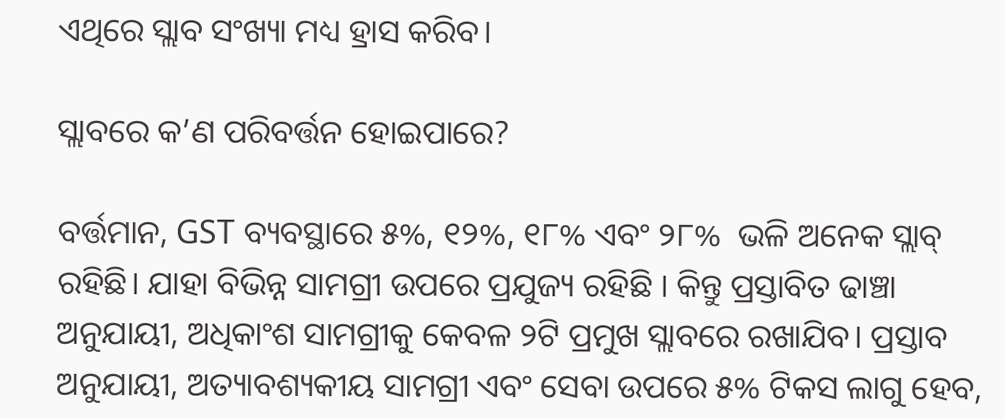ଏଥିରେ ସ୍ଲାବ ସଂଖ୍ୟା ମଧ୍ୟ ହ୍ରାସ କରିବ।

ସ୍ଲାବରେ କ’ଣ ପରିବର୍ତ୍ତନ ହୋଇପାରେ?

ବର୍ତ୍ତମାନ, GST ବ୍ୟବସ୍ଥାରେ ୫%, ୧୨%, ୧୮% ଏବଂ ୨୮%  ଭଳି ଅନେକ ସ୍ଲାବ୍ ରହିଛି। ଯାହା ବିଭିନ୍ନ ସାମଗ୍ରୀ ଉପରେ ପ୍ରଯୁଜ୍ୟ ରହିଛି । କିନ୍ତୁ ପ୍ରସ୍ତାବିତ ଢାଞ୍ଚା ଅନୁଯାୟୀ, ଅଧିକାଂଶ ସାମଗ୍ରୀକୁ କେବଳ ୨ଟି ପ୍ରମୁଖ ସ୍ଲାବରେ ରଖାଯିବ। ପ୍ରସ୍ତାବ ଅନୁଯାୟୀ, ଅତ୍ୟାବଶ୍ୟକୀୟ ସାମଗ୍ରୀ ଏବଂ ସେବା ଉପରେ ୫% ଟିକସ ଲାଗୁ ହେବ,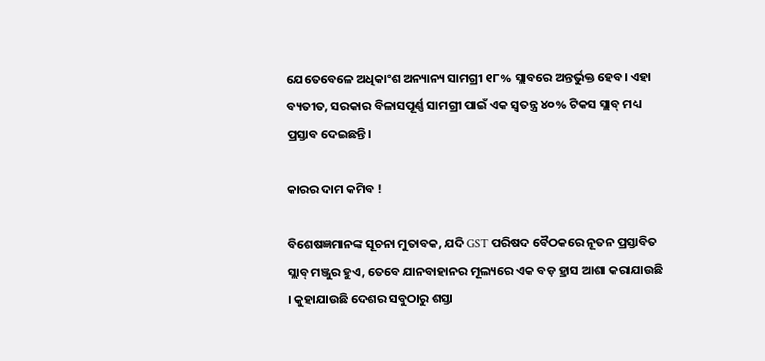ଯେତେବେଳେ ଅଧିକାଂଶ ଅନ୍ୟାନ୍ୟ ସାମଗ୍ରୀ ୧୮% ସ୍ଲାବରେ ଅନ୍ତର୍ଭୁକ୍ତ ହେବ। ଏହା ବ୍ୟତୀତ, ସରକାର ବିଳାସପୂର୍ଣ୍ଣ ସାମଗ୍ରୀ ପାଇଁ ଏକ ସ୍ୱତନ୍ତ୍ର ୪୦% ଟିକସ ସ୍ଲାବ୍ ମଧ୍ୟ ପ୍ରସ୍ତାବ ଦେଇଛନ୍ତି।

କାରର ଦାମ କମିବ !

ବିଶେଷଜ୍ଞମାନଙ୍କ ସୂଚନା ମୁତାବକ, ଯଦି GST ପରିଷଦ ବୈଠକରେ ନୂତନ ପ୍ରସ୍ତାବିତ ସ୍ଲାବ୍ ମଞ୍ଜୁର ହୁଏ, ତେବେ ଯାନବାହାନର ମୂଲ୍ୟରେ ଏକ ବଡ଼ ହ୍ରାସ ଆଶା କରାଯାଉଛି । କୁହାଯାଉଛି ଦେଶର ସବୁଠାରୁ ଶସ୍ତା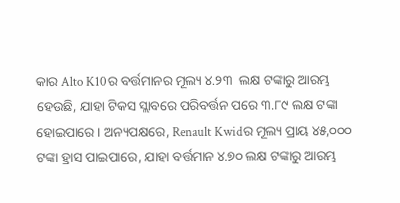କାର Alto K10ର ବର୍ତ୍ତମାନର ମୂଲ୍ୟ ୪.୨୩  ଲକ୍ଷ ଟଙ୍କାରୁ ଆରମ୍ଭ ହେଉଛି, ଯାହା ଟିକସ ସ୍ଲାବରେ ପରିବର୍ତ୍ତନ ପରେ ୩.୮୯ ଲକ୍ଷ ଟଙ୍କା ହୋଇପାରେ । ଅନ୍ୟପକ୍ଷରେ, Renault Kwidର ମୂଲ୍ୟ ପ୍ରାୟ ୪୫,୦୦୦ ଟଙ୍କା ହ୍ରାସ ପାଇପାରେ, ଯାହା ବର୍ତ୍ତମାନ ୪.୭୦ ଲକ୍ଷ ଟଙ୍କାରୁ ଆରମ୍ଭ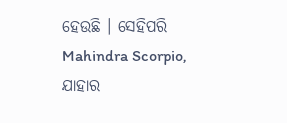ହେଉଛି । ସେହିପରି Mahindra Scorpio, ଯାହାର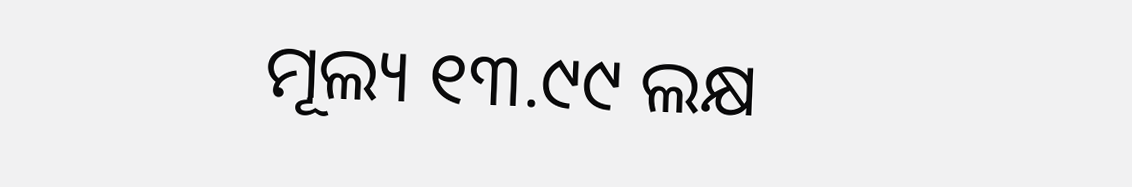ମୂଲ୍ୟ ୧୩.୯୯ ଲକ୍ଷ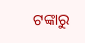ଟଙ୍କାରୁ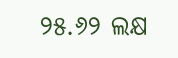୨୫.୬୨ ଲକ୍ଷ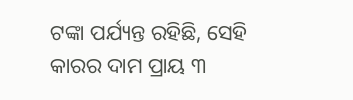ଟଙ୍କା ପର୍ଯ୍ୟନ୍ତ ରହିଛି, ସେହି କାରର ଦାମ ପ୍ରାୟ ୩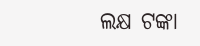ଲକ୍ଷ ଟଙ୍କା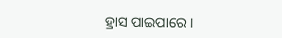ହ୍ରାସ ପାଇପାରେ ।